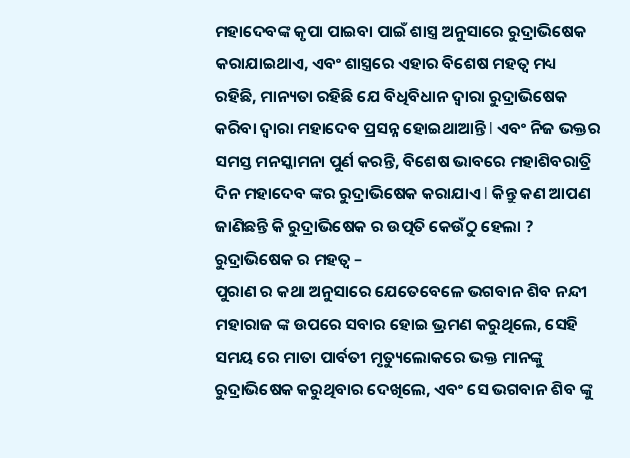ମହାଦେବଙ୍କ କୃପା ପାଇବା ପାଇଁ ଶାସ୍ତ୍ର ଅନୁସାରେ ରୁଦ୍ରାଭିଷେକ କରାଯାଇଥାଏ, ଏବଂ ଶାସ୍ତ୍ରରେ ଏହାର ବିଶେଷ ମହତ୍ୱ ମଧ୍ୟ ରହିଛି, ମାନ୍ୟତା ରହିଛି ଯେ ବିଧିବିଧାନ ଦ୍ୱାରା ରୁଦ୍ରାଭିଷେକ କରିବା ଦ୍ୱାରା ମହାଦେବ ପ୍ରସନ୍ନ ହୋଇଥାଆନ୍ତି l ଏବଂ ନିଜ ଭକ୍ତର ସମସ୍ତ ମନସ୍କାମନା ପୁର୍ଣ କରନ୍ତି, ବିଶେଷ ଭାବରେ ମହାଶିବରାତ୍ରି ଦିନ ମହାଦେବ ଙ୍କର ରୁଦ୍ରାଭିଷେକ କରାଯାଏ l କିନ୍ତୁ କଣ ଆପଣ ଜାଣିଛନ୍ତି କି ରୁଦ୍ରାଭିଷେକ ର ଉତ୍ପତି କେଉଁଠୁ ହେଲା ?
ରୁଦ୍ରାଭିଷେକ ର ମହତ୍ୱ –
ପୁରାଣ ର କଥା ଅନୁସାରେ ଯେତେବେଳେ ଭଗବାନ ଶିବ ନନ୍ଦୀ ମହାରାଜ ଙ୍କ ଉପରେ ସବାର ହୋଇ ଭ୍ରମଣ କରୁଥିଲେ, ସେହି ସମୟ ରେ ମାତା ପାର୍ବତୀ ମୃତ୍ୟୁଲୋକରେ ଭକ୍ତ ମାନଙ୍କୁ ରୁଦ୍ରାଭିଷେକ କରୁଥିବାର ଦେଖିଲେ, ଏବଂ ସେ ଭଗବାନ ଶିବ ଙ୍କୁ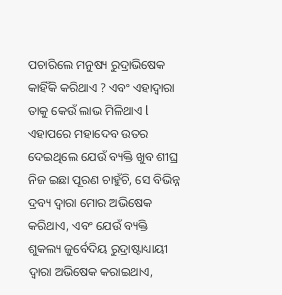ପଚାରିଲେ ମନୁଷ୍ୟ ରୁଦ୍ରାଭିଷେକ କାହିଁକି କରିଥାଏ ? ଏବଂ ଏହାଦ୍ୱାରା ତାକୁ କେଉଁ ଲାଭ ମିଳିଥାଏ l ଏହାପରେ ମହାଦେବ ଉତର ଦେଇଥିଲେ ଯେଉଁ ବ୍ୟକ୍ତି ଖୁବ ଶୀଘ୍ର ନିଜ ଇଛା ପୂରଣ ଚାହୁଁଚି, ସେ ବିଭିନ୍ନ ଦ୍ରବ୍ୟ ଦ୍ୱାରା ମୋର ଅଭିଷେକ କରିଥାଏ, ଏବଂ ଯେଉଁ ବ୍ୟକ୍ତି ଶୁକଲ୍ୟ ଜୁର୍ବେଦିୟ ରୁଦ୍ରାଷ୍ଟାଧ୍ୟାୟୀ ଦ୍ୱାରା ଅଭିଷେକ କରାଇଥାଏ,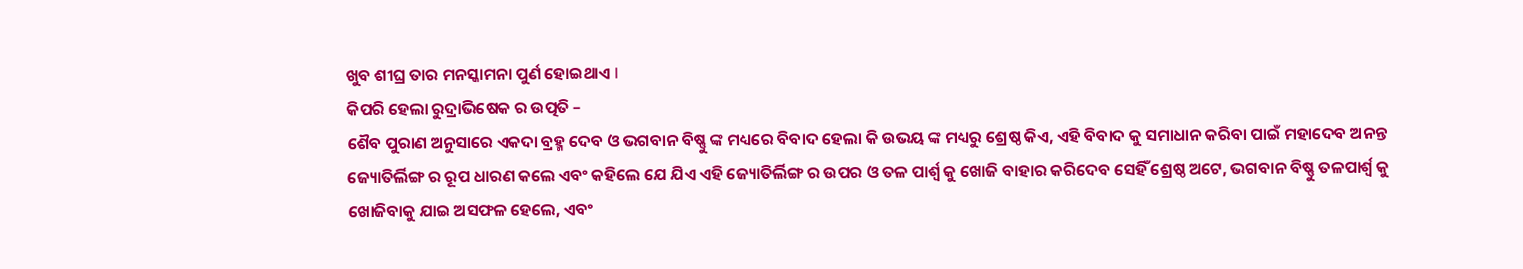ଖୁବ ଶୀଘ୍ର ତାର ମନସ୍କାମନା ପୁର୍ଣ ହୋଇଥାଏ l
କିପରି ହେଲା ରୁଦ୍ରାଭିଷେକ ର ଉତ୍ପତି –
ଶୈବ ପୁରାଣ ଅନୁସାରେ ଏକଦା ବ୍ରହ୍ମ ଦେବ ଓ ଭଗବାନ ବିଷ୍ଣୁ ଙ୍କ ମଧ୍ୟରେ ବିବାଦ ହେଲା କି ଉଭୟ ଙ୍କ ମଧ୍ୟରୁ ଶ୍ରେଷ୍ଠ କିଏ, ଏହି ବିବାଦ କୁ ସମାଧାନ କରିବା ପାଇଁ ମହାଦେବ ଅନନ୍ତ ଜ୍ୟୋତିର୍ଲିଙ୍ଗ ର ରୂପ ଧାରଣ କଲେ ଏବଂ କହିଲେ ଯେ ଯିଏ ଏହି ଜ୍ୟୋତିର୍ଲିଙ୍ଗ ର ଉପର ଓ ତଳ ପାର୍ଶ୍ୱ କୁ ଖୋଜି ବାହାର କରିଦେବ ସେହିଁ ଶ୍ରେଷ୍ଠ ଅଟେ, ଭଗବାନ ବିଷ୍ଣୁ ତଳପାର୍ଶ୍ଵ କୁ ଖୋଜିବାକୁ ଯାଇ ଅସଫଳ ହେଲେ, ଏବଂ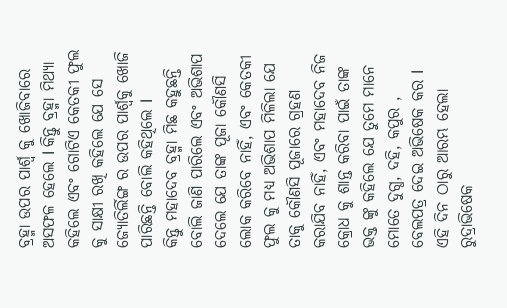ବ୍ରହ୍ମା ଉପର ପାର୍ଶ୍ୱ କୁ ଖୋଜିବାରେ ଅସଫଳ ହେଲେ l କିନ୍ତୁ ବ୍ରହ୍ମା ମିଥ୍ୟା କହିଲେ ଏବଂ ଗୋଟିଏ କେତକୀ ଫୁଲ କୁ ସାକ୍ଷୀ ରଖି କହିଲେ ଯେ ସେ ଜ୍ୟୋତିର୍ଲିଙ୍ଗ ର ଉପର ପାର୍ଶ୍ୱକୁ ଖୋଜି ପାରିଛନ୍ତି ବୋଲି କହିଥିଲେ l
କିନ୍ତୁ ମହାଦେବ ବ୍ରହ୍ମା ମିଛ କହୁଛନ୍ତି ବୋଲି ଜାଣି ପାରିଲେ ଏବଂ ଅଭିଶାପ ଦେଲେ ଯେ ତାଙ୍କ ପୂଜା କୌଣସି ଲୋକ କରିବେ ନାହିଁ, ଏବଂ କେତକୀ ଫୁଲ କୁ ମଧ୍ୟ ଅଭିଶାପ ମିଳିଲା ଯେ ତାକୁ କୌଣସି ପୂଜାରେ ଗ୍ରହଣ କରାଯିବ ନାହିଁ, ଏବଂ ମହାଦେବ ନିଜ କ୍ରୋଧ କୁ ଶାନ୍ତ କରିବା ପାଇଁ ତାଙ୍କ ଭକ୍ତ ଙ୍କୁ କହିଲେ ଯେ ତୁମେ ମାନେ ମୋତେ ଦୁଗ୍ଧ, ଦହି, କପୁର , ବେଲପତ୍ର ଦେଇ ଅଭିଷେକ କର l ଏହି ଦିନ ଠାରୁ ଆରମ୍ଭ ହେଲା ରୁଦ୍ରାଭିଷେକ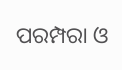ପରମ୍ପରା ଓ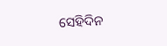ସେହିଦିନ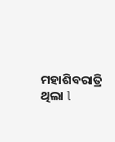ମହାଶିବରାତ୍ରି ଥିଲା l